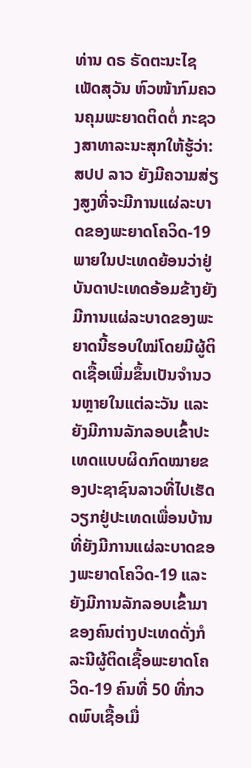ທ່ານ ດຣ ຣັດຕະນະໄຊ ເພັດສຸວັນ ຫົວໜ້າກົມຄວນຄຸມພະຍາດຕິດຕໍ່ ກະຊວງສາທາລະນະສຸກໃຫ້ຮູ້ວ່າ: ສປປ ລາວ ຍັງມີຄວາມສ່ຽງສູງທີ່ຈະມີການແຜ່ລະບາດຂອງພະຍາດໂຄວິດ-19 ພາຍໃນປະເທດຍ້ອນວ່າຢູ່ບັນດາປະເທດອ້ອມຂ້າງຍັງມີການແຜ່ລະບາດຂອງພະຍາດນີ້ຮອບໃໝ່ໂດຍມີຜູ້ຕິດເຊື້ອເພີ່ມຂຶ້ນເປັນຈຳນວນຫຼາຍໃນແຕ່ລະວັນ ແລະ ຍັງມີການລັກລອບເຂົ້າປະເທດແບບຜິດກົດໝາຍຂອງປະຊາຊົນລາວທີ່ໄປເຮັດວຽກຢູ່ປະເທດເພື່ອນບ້ານທີ່ຍັງມີການແຜ່ລະບາດຂອງພະຍາດໂຄວິດ-19 ແລະ ຍັງມີການລັກລອບເຂົ້າມາຂອງຄົນຕ່າງປະເທດດັ່ງກໍລະນີຜູ້ຕິດເຊື້ອພະຍາດໂຄວິດ-19 ຄົນທີ່ 50 ທີ່ກວດພົບເຊື້ອເມື່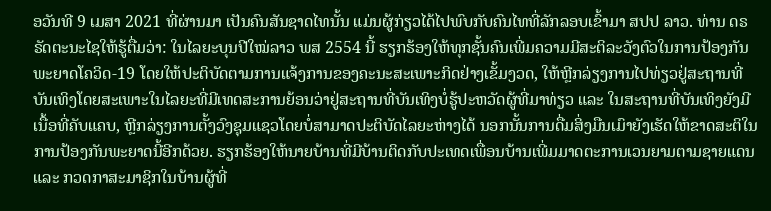ອວັນທີ 9 ເມສາ 2021 ທີ່ຜ່ານມາ ເປັນຄົນສັນຊາດໄທນັ້ນ ແມ່ນຜູ້ກ່ຽວໄດ້ໄປພົບກັບຄົນໄທທີ່ລັກລອບເຂົ້າມາ ສປປ ລາວ. ທ່ານ ດຣ ຣັດຕະນະໄຊໃຫ້ຮູ້ຕື່ມວ່າ: ໃນໄລຍະບຸນປີໃໝ່ລາວ ພສ 2554 ນີ້ ຮຽກຮ້ອງໃຫ້ທຸກຊັ້ນຄົນເພີ່ມຄວາມມີສະຕິລະວັງຕົວໃນການປ້ອງກັນພະຍາດໂຄວິດ-19 ໂດຍໃຫ້ປະຕິບັດຕາມການແຈ້ງການຂອງຄະນະສະເພາະກິດຢ່າງເຂັ້ມງວດ, ໃຫ້ຫຼີກລ່ຽງການໄປທ່ຽວຢູ່ສະຖານທີ່ບັນເທິງໂດຍສະເພາະໃນໄລຍະທີ່ມີເທດສະການຍ້ອນວ່າຢູ່ສະຖານທີ່ບັນເທິງບໍ່ຮູ້ປະຫວັດຜູ້ທີ່ມາທ່ຽວ ແລະ ໃນສະຖານທີ່ບັນເທິງຍັງມີເນື້ອທີ່ຄັບແຄບ, ຫຼີກລ່ຽງການຕັ້ງວົງຊຸມແຊວໂດຍບໍ່ສາມາດປະຕິບັດໄລຍະຫ່າງໄດ້ ນອກນັ້ນການດື່ມສິ່ງມືນເມົາຍັງເຮັດໃຫ້ຂາດສະຕິໃນການປ້ອງກັນພະຍາດນີ້ອີກດ້ວຍ. ຮຽກຮ້ອງໃຫ້ນາຍບ້ານທີ່ມີບ້ານຕິດກັບປະເທດເພື່ອນບ້ານເພີ່ມມາດຕະການເວນຍາມຕາມຊາຍແດນ ແລະ ກວດກາສະມາຊິກໃນບ້ານຜູ້ທີ່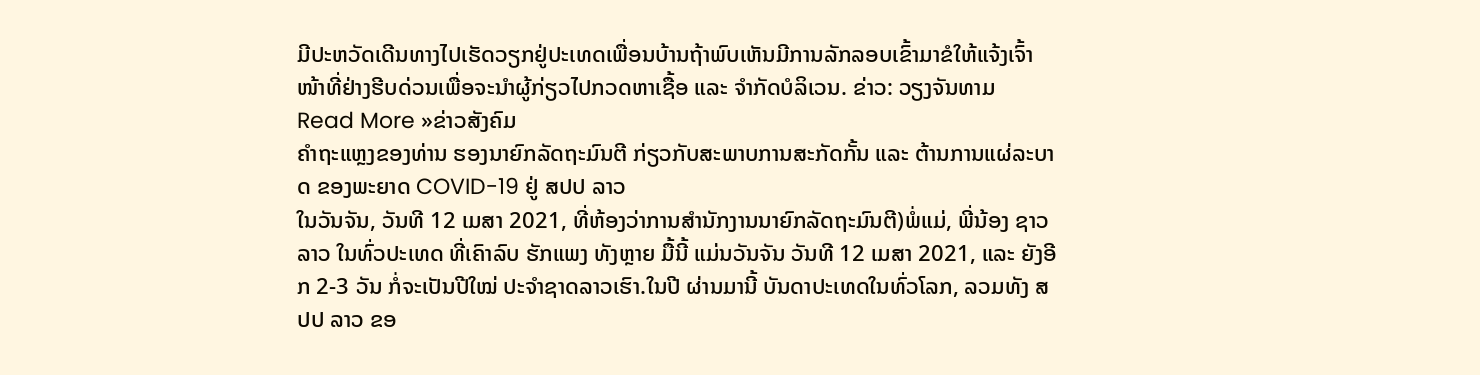ມີປະຫວັດເດີນທາງໄປເຮັດວຽກຢູ່ປະເທດເພື່ອນບ້ານຖ້າພົບເຫັນມີການລັກລອບເຂົ້າມາຂໍໃຫ້ແຈ້ງເຈົ້າໜ້າທີ່ຢ່າງຮີບດ່ວນເພື່ອຈະນຳຜູ້ກ່ຽວໄປກວດຫາເຊື້ອ ແລະ ຈຳກັດບໍລິເວນ. ຂ່າວ: ວຽງຈັນທາມ
Read More »ຂ່າວສັງຄົມ
ຄຳຖະແຫຼງຂອງທ່ານ ຮອງນາຍົກລັດຖະມົນຕີ ກ່ຽວກັບສະພາບການສະກັດກັ້ນ ແລະ ຕ້ານການແຜ່ລະບາດ ຂອງພະຍາດ COVID-19 ຢູ່ ສປປ ລາວ
ໃນວັນຈັນ, ວັນທີ 12 ເມສາ 2021, ທີ່ຫ້ອງວ່າການສຳນັກງານນາຍົກລັດຖະມົນຕີ)ພໍ່ແມ່, ພີ່ນ້ອງ ຊາວລາວ ໃນທົ່ວປະເທດ ທີ່ເຄົາລົບ ຮັກແພງ ທັງຫຼາຍ ມື້ນີ້ ແມ່ນວັນຈັນ ວັນທີ 12 ເມສາ 2021, ແລະ ຍັງອີກ 2-3 ວັນ ກໍ່ຈະເປັນປີໃໝ່ ປະຈຳຊາດລາວເຮົາ.ໃນປີ ຜ່ານມານີ້ ບັນດາປະເທດໃນທົ່ວໂລກ, ລວມທັງ ສປປ ລາວ ຂອ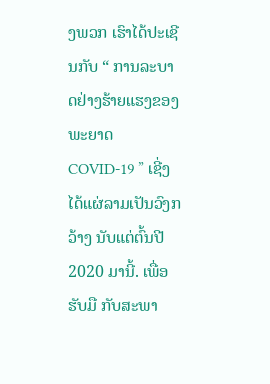ງພວກ ເຮົາໄດ້ປະເຊີນກັບ “ ການລະບາດຢ່າງຮ້າຍແຮງຂອງພະຍາດ COVID-19 ” ເຊີ່ງໄດ້ແຜ່ລາມເປັນວົງກວ້າງ ນັບແຕ່ຕົ້ນປີ 2020 ມານີ້. ເພື່ອຮັບມື ກັບສະພາ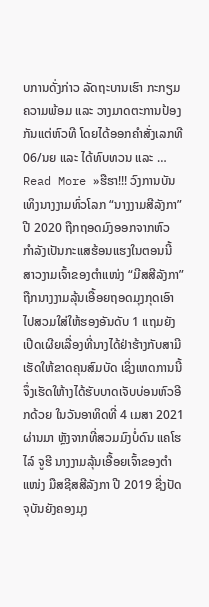ບການດັ່ງກ່າວ ລັດຖະບານເຮົາ ກະກຽມຄວາມພ້ອມ ແລະ ວາງມາດຕະການປ້ອງກັນແຕ່ຫົວທີ ໂດຍໄດ້ອອກຄໍາສັ່ງເລກທີ 06/ນຍ ແລະ ໄດ້ທົບທວນ ແລະ …
Read More »ຮືຮາ!!! ວົງການບັນເທິງນາງງາມທົ່ວໂລກ “ນາງງາມສີລັງກາ” ປີ 2020 ຖືກຖອດມົງອອກຈາກຫົວ
ກໍາລັງເປັນກະແສຮ້ອນແຮງໃນຕອນນີ້ ສາວງາມເຈົ້າຂອງຕໍາແໜ່ງ “ມີສສີລັງກາ” ຖືກນາງງາມລຸ້ນເອື້ອຍຖອດມຸງກຸດເອົາໄປສວມໃສ່ໃຫ້ຮອງອັນດັບ 1 ແຖມຍັງເປີດເຜີຍເລື່ອງທີ່ນາງໄດ້ຢ່າຮ້າງກັບສາມີ ເຮັດໃຫ້ຂາດຄຸນສົມບັດ ເຊິ່ງເຫດການນີ້ຈຶ່ງເຮັດໃຫ້າງໄດ້ຮັບບາດເຈັບບ່ອນຫົວອີກດ້ວຍ ໃນວັນອາທິດທີ່ 4 ເມສາ 2021 ຜ່ານມາ ຫຼັງຈາກທີ່ສວມມົງບໍ່ດົນ ແຄໂຮໄລ໌ ຈູຮີ ນາງງາມລຸ້ນເອື້ອຍເຈົ້າຂອງຕໍາແໜ່ງ ມືສຊີສສີລັງກາ ປີ 2019 ຊື່ງປັດຈຸບັນຍັງຄອງມຸງ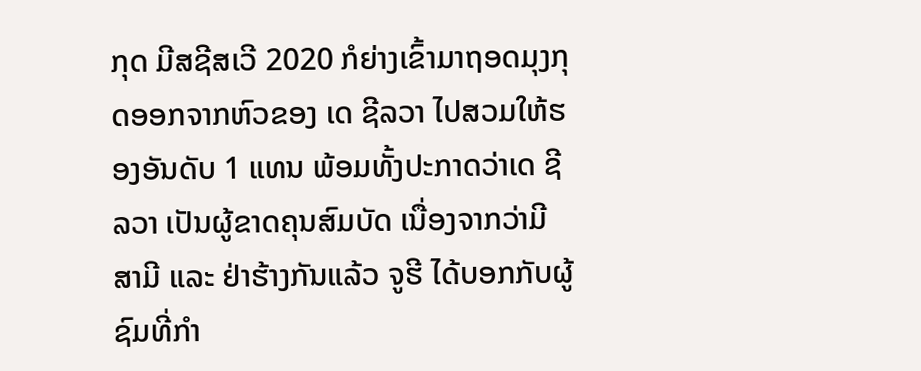ກຸດ ມີສຊີສເວີ 2020 ກໍຍ່າງເຂົ້າມາຖອດມຸງກຸດອອກຈາກຫົວຂອງ ເດ ຊີລວາ ໄປສວມໃຫ້ຮອງອັນດັບ 1 ແທນ ພ້ອມທັ້ງປະກາດວ່າເດ ຊີລວາ ເປັນຜູ້ຂາດຄຸນສົມບັດ ເນື່ອງຈາກວ່າມີສາມີ ແລະ ຢ່າຮ້າງກັນແລ້ວ ຈູຮີ ໄດ້ບອກກັບຜູ້ຊົມທີ່ກໍາ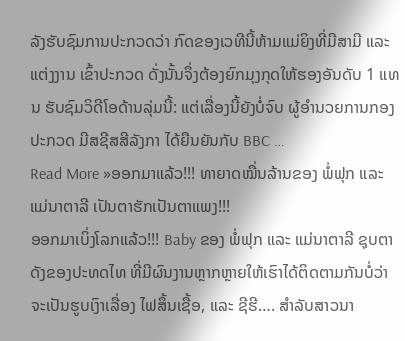ລັງຮັບຊົມການປະກວດວ່າ ກົດຂອງເວທີນີ້ຫ້າມແມ່ຍິງທີ່ມີສາມີ ແລະ ແຕ່ງງານ ເຂົ້າປະກວດ ດັ່ງນັ້ນຈຶ່ງຕ້ອງຍົກມຸງກຸດໃຫ້ຮອງອັນດັບ 1 ແທນ ຮັບຊົມວິດີໂອດ້ານລຸ່ມນີ້: ແຕ່ເລື່ອງນີ້ຍັງບໍ່ຈົບ ຜູ້ອໍານວຍການກອງປະກວດ ມີສຊີສສີລັງກາ ໄດ້ຍືນຍັນກັບ BBC …
Read More »ອອກມາແລ້ວ!!! ທາຍາດໝື່ນລ້ານຂອງ ພໍ່ຟຸກ ແລະ ແມ່ນາຕາລີ ເປັນຕາຮັກເປັນຕາແພງ!!!
ອອກມາເບິ່ງໂລກແລ້ວ!!! Baby ຂອງ ພໍ່ຟຸກ ແລະ ແມ່ນາຕາລີ ຊຸບຕາດັງຂອງປະທດໄທ ທີ່ມີຜົນງານຫຼາກຫຼາຍໃຫ້ເຮົາໄດ້ຕິດຕາມກັນບໍ່ວ່າຈະເປັນຮູບເງົາເລື່ອງ ໄຟສຶ້ນເຊື້ອ, ແລະ ຊີຮີ…. ສໍາລັບສາວນາ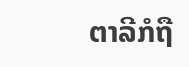ຕາລີກໍຖື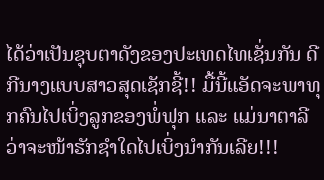ໄດ້ວ່າເປັນຊຸບຕາດັງຂອງປະເທດໄທເຊັ່ນກັນ ດີກີນາງແບບສາວສຸດເຊັກຊີ້!! ມື້ນີ້ແອັດຈະພາທຸກຄົນໄປເບິ່ງລູກຂອງພໍ່ຟຸກ ແລະ ແມ່ນາຕາລີ ວ່າຈະໜ້າຮັກຊໍາໃດໄປເບິ່ງນໍາກັນເລີຍ!!!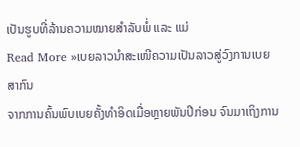ເປັນຮູບທີ່ລ້ານຄວາມໝາຍສໍາລັບພໍ່ ແລະ ແມ່
Read More »ເບຍລາວນຳສະເໜີຄວາມເປັນລາວສູ່ວົງການເບຍສາກົນ
ຈາກການຄົ້ນພົບເບຍຄັ້ງທຳອິດເມື່ອຫຼາຍພັນປີກ່ອນ ຈົນມາເຖິງການ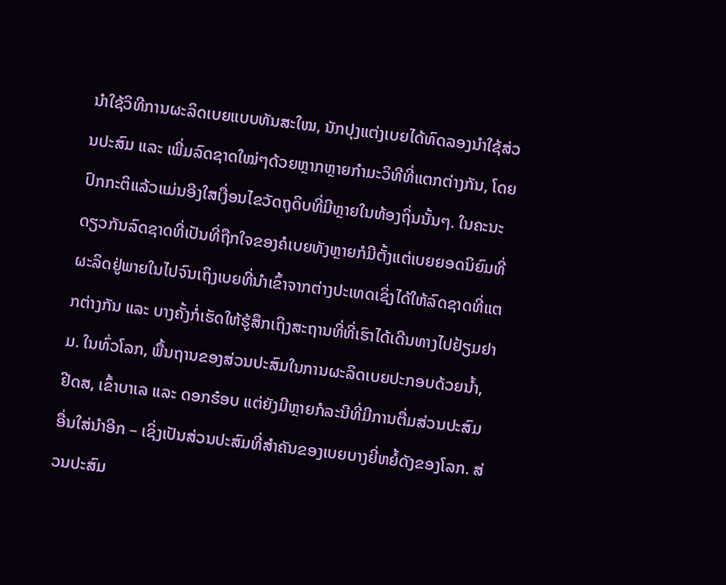ນຳໃຊ້ວິທີການຜະລິດເບຍແບບທັນສະໃໝ, ນັກປຸງແຕ່ງເບຍໄດ້ທົດລອງນຳໃຊ້ສ່ວນປະສົມ ແລະ ເພີ່ມລົດຊາດໃໝ່ໆດ້ວຍຫຼາກຫຼາຍກຳມະວິທີທີ່ແຕກຕ່າງກັນ, ໂດຍປົກກະຕິແລ້ວແມ່ນອີງໃສເງື່ອນໄຂວັດຖຸດິບທີ່ມີຫຼາຍໃນທ້ອງຖິ່ນນັ້ນໆ. ໃນຄະນະດຽວກັນລົດຊາດທີ່ເປັນທີ່ຖືກໃຈຂອງຄໍເບຍທັງຫຼາຍກໍມີຕັ້ງແຕ່ເບຍຍອດນິຍົມທີ່ຜະລິດຢູ່ພາຍໃນໄປຈົນເຖິງເບຍທີ່ນຳເຂົ້າຈາກຕ່າງປະເທດເຊິ່ງໄດ້ໃຫ້ລົດຊາດທີ່ແຕກຕ່າງກັນ ແລະ ບາງຄັ້ງກໍ່ເຮັດໃຫ້ຮູ້ສຶກເຖິງສະຖານທີ່ທີ່ເຮົາໄດ້ເດີນທາງໄປຢ້ຽມຢາມ. ໃນທົ່ວໂລກ, ພື້ນຖານຂອງສ່ວນປະສົມໃນການຜະລິດເບຍປະກອບດ້ວຍນ້ຳ, ຢີດສ, ເຂົ້າບາເລ ແລະ ດອກຮ໋ອບ ແຕ່ຍັງມີຫຼາຍກໍລະນີທີ່ມີການຕື່ມສ່ວນປະສົມອື່ນໃສ່ນຳອີກ – ເຊິ່ງເປັນສ່ວນປະສົມທີ່ສຳຄັນຂອງເບຍບາງຍີ່ຫຍໍ້ດັງຂອງໂລກ. ສ່ວນປະສົມ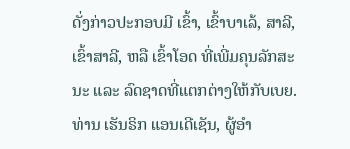ດັ່ງກ່າວປະກອບມີ ເຂົ້າ, ເຂົ້າບາເລ້, ສາລີ, ເຂົ້າສາລີ, ຫລື ເຂົ້າໂອດ ທີ່ເພີ່ມຄຸນລັກສະນະ ແລະ ລົດຊາດທີ່ແຕກຕ່າງໃຫ້ກັບເບຍ. ທ່ານ ເຮັນຣິກ ແອນເດີເຊັນ, ຜູ້ອຳ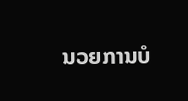ນວຍການບໍ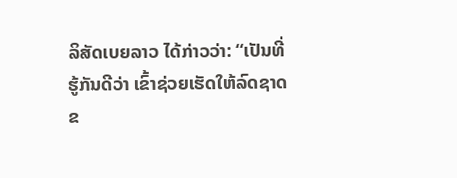ລິສັດເບຍລາວ ໄດ້ກ່າວວ່າ: “ເປັນທີ່ຮູ້ກັນດີວ່າ ເຂົ້າຊ່ວຍເຮັດໃຫ້ລົດຊາດຂ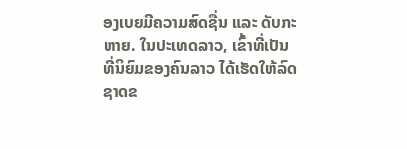ອງເບຍມີຄວາມສົດຊື່ນ ແລະ ດັບກະຫາຍ. ໃນປະເທດລາວ, ເຂົ້າທີ່ເປັນທີ່ນິຍົມຂອງຄົນລາວ ໄດ້ເຮັດໃຫ້ລົດຊາດຂ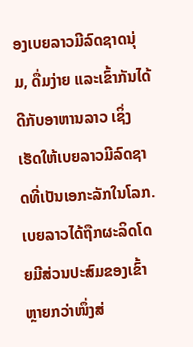ອງເບຍລາວມີລົດຊາດນຸ່ມ, ດື່ມງ່າຍ ແລະເຂົ້າກັນໄດ້ດີກັບອາຫານລາວ ເຊິ່ງເຮັດໃຫ້ເບຍລາວມີລົດຊາດທີ່ເປັນເອກະລັກໃນໂລກ. ເບຍລາວໄດ້ຖືກຜະລິດໂດຍມີສ່ວນປະສົມຂອງເຂົ້າຫຼາຍກວ່າໜຶ່ງສ່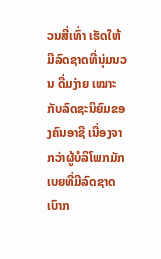ວນສີ່ເທົ່າ ເຮັດໃຫ້ມີລົດຊາດທີ່ນຸ່ມນວນ ດື່ມງ່າຍ ເໝາະກັບລົດຊະນິຍົມຂອງຄົນອາຊີ ເນື່ອງຈາກວ່າຜູ້ບໍລິໂພກມັກເບຍທີ່ມີລົດຊາດເບົາກ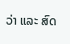ວ່າ ແລະ ສົດ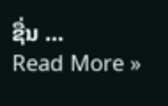ຊື່ນ …
Read More »